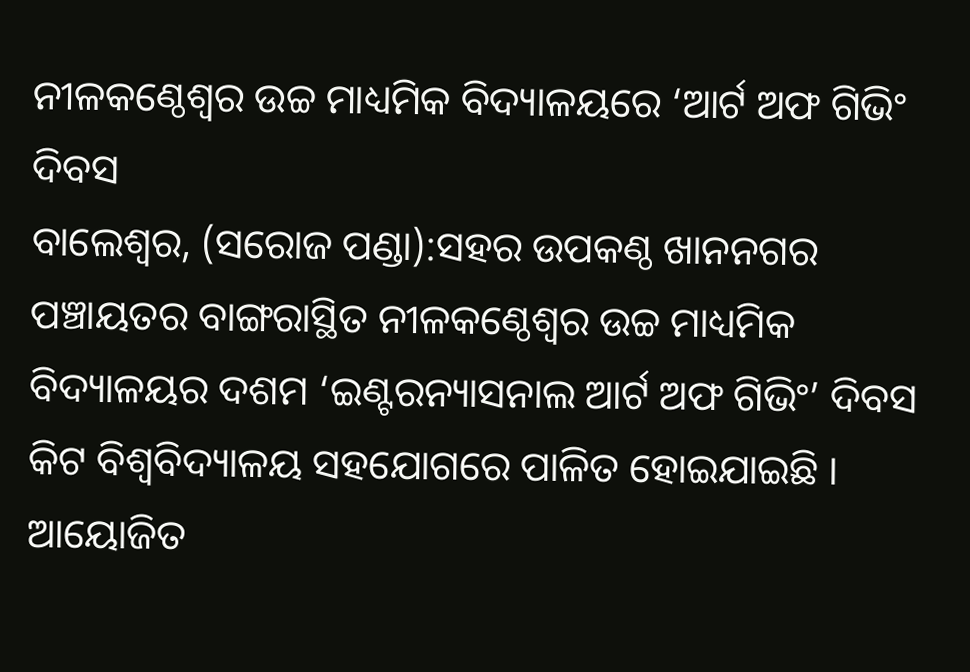ନୀଳକଣ୍ଠେଶ୍ୱର ଉଚ୍ଚ ମାଧ୍ୟମିକ ବିଦ୍ୟାଳୟରେ ‘ଆର୍ଟ ଅଫ ଗିଭିଂ ଦିବସ
ବାଲେଶ୍ୱର, (ସରୋଜ ପଣ୍ଡା):ସହର ଉପକଣ୍ଠ ଖାନନଗର ପଞ୍ଚାୟତର ବାଙ୍ଗରାସ୍ଥିତ ନୀଳକଣ୍ଠେଶ୍ୱର ଉଚ୍ଚ ମାଧ୍ୟମିକ ବିଦ୍ୟାଳୟର ଦଶମ ‘ଇଣ୍ଟରନ୍ୟାସନାଲ ଆର୍ଟ ଅଫ ଗିଭିଂ’ ଦିବସ କିଟ ବିଶ୍ୱବିଦ୍ୟାଳୟ ସହଯୋଗରେ ପାଳିତ ହୋଇଯାଇଛି । ଆୟୋଜିତ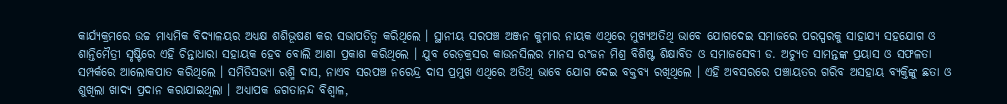କାର୍ଯ୍ୟକ୍ରମରେ ଉଚ୍ଚ ମାଧ୍ୟମିକ ବିଦ୍ୟାଳୟର ଅଧ୍ୟକ୍ଷ ଶଶିଭୂଷଣ କର ସଭାପତିତ୍ୱ କରିଥିଲେ । ସ୍ଥାନୀୟ ସରପଞ୍ଚ ଅଞ୍ଜନ କୁମାର ନାୟକ ଏଥିରେ ମୁଖ୍ୟଅତିଥି ଭାବେ ଯୋଗଦେଇ ସମାଜରେ ପରସ୍ପରକୁ ସାହାଯ୍ୟ ସହଯୋଗ ଓ ଶାନ୍ତିମୈତ୍ରୀ ସୃଷ୍ଟିରେ ଏହି ଚିନ୍ତାଧାରା ସହାୟକ ହେବ ବୋଲି ଆଶା ପ୍ରକାଶ କରିଥିଲେ । ଯୁବ ରେଡ଼କ୍ରସର କାଉନସିଲର ମାନସ ରଂଜନ ମିଶ୍ର ବିଶିଷ୍ଟ ଶିକ୍ଷାବିତ ଓ ସମାଜସେବୀ ଡ. ଅଚ୍ୟୁତ ସାମନ୍ତଙ୍କ ପ୍ରୟାସ ଓ ସଫଳତା ସମ୍ପର୍କରେ ଆଲୋକପାତ କରିଥିଲେ । ସମିତିସଭ୍ୟା ରଶ୍ମି ଦାସ, ନାଏବ ସରପଞ୍ଚ ନରେନ୍ଦ୍ର ଦାସ ପ୍ରମୁଖ ଏଥିରେ ଅତିଥି ଭାବେ ଯୋଗ ଦେଇ ବକ୍ତବ୍ୟ ରଖିଥିଲେ । ଏହି ଅବସରରେ ପଞ୍ଚାୟତର ଗରିବ ଅସହାୟ ବ୍ୟକ୍ତିଙ୍କୁ ଛତା ଓ ଶୁଖିଲା ଖାଦ୍ୟ ପ୍ରଦାନ କରାଯାଇଥିଲା । ଅଧ୍ୟାପକ ଜଗତାନନ୍ଦ ବିଶ୍ୱାଳ,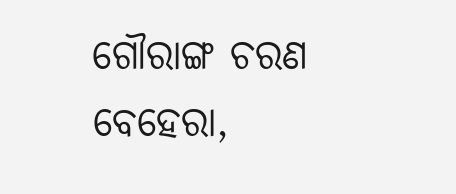ଗୌରାଙ୍ଗ ଚରଣ ବେହେରା,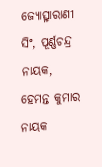ଜ୍ୟୋତ୍ସ୍ନାରାଣୀ ସିଂ, ପୂର୍ଣ୍ଣଚନ୍ଦ୍ର ନାୟକ, ହେମନ୍ତ କୁମାର ନାୟକ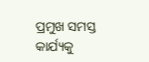ପ୍ରମୁଖ ସମସ୍ତ କାର୍ଯ୍ୟକୁ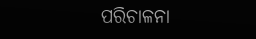ପରିଚାଳନା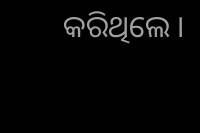କରିଥିଲେ ।